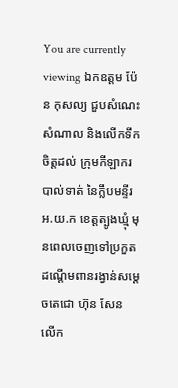You are currently viewing ឯកឧត្តម ប៉ែន កុសល្យ ជួបសំណេះសំណាល និងលើកទឹកចិត្តដល់ ក្រុមកីឡាករបាល់ទាត់ នៃក្លឹបមន្ទីរ អ.យ.ក ខេត្តត្បូងឃ្មុំ មុនពេលចេញទៅប្រកួតដណ្ដើមពានរង្វាន់សម្ដេចតេជោ ហ៊ុន សែន លើក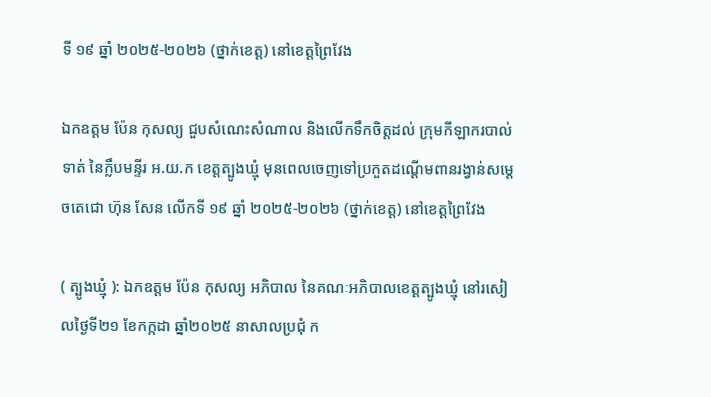ទី ១៩ ឆ្នាំ ២០២៥-២០២៦ (ថ្នាក់ខេត្ត) នៅខេត្តព្រៃវែង

ឯកឧត្តម ប៉ែន កុសល្យ ជួបសំណេះសំណាល និងលើកទឹកចិត្តដល់ ក្រុមកីឡាករបាល់ទាត់ នៃក្លឹបមន្ទីរ អ.យ.ក ខេត្តត្បូងឃ្មុំ មុនពេលចេញទៅប្រកួតដណ្ដើមពានរង្វាន់សម្ដេចតេជោ ហ៊ុន សែន លើកទី ១៩ ឆ្នាំ ២០២៥-២០២៦ (ថ្នាក់ខេត្ត) នៅខេត្តព្រៃវែង

( ត្បូងឃ្មុំ ): ឯកឧត្តម ប៉ែន កុសល្យ អភិបាល នៃគណៈអភិបាលខេត្តត្បូងឃ្មុំ នៅរសៀលថ្ងៃទី២១ ខែកក្កដា ឆ្នាំ២០២៥ នាសាលប្រជុំ ក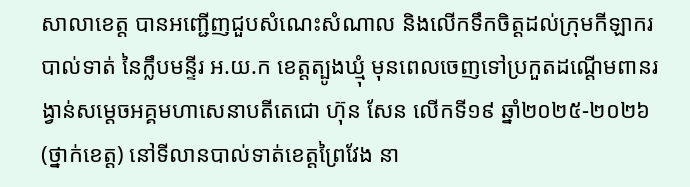សាលាខេត្ត បានអញ្ជើញជួបសំណេះសំណាល និងលើកទឹកចិត្តដល់ក្រុមកីឡាករបាល់ទាត់ នៃក្លឹបមន្ទីរ អ.យ.ក ខេត្តត្បូងឃ្មុំ មុនពេលចេញទៅប្រកួតដណ្ដើមពានរង្វាន់សម្ដេចអគ្គមហាសេនាបតីតេជោ ហ៊ុន សែន លើកទី១៩ ឆ្នាំ២០២៥-២០២៦ (ថ្នាក់ខេត្ត) នៅទីលានបាល់ទាត់ខេត្តព្រៃវែង នា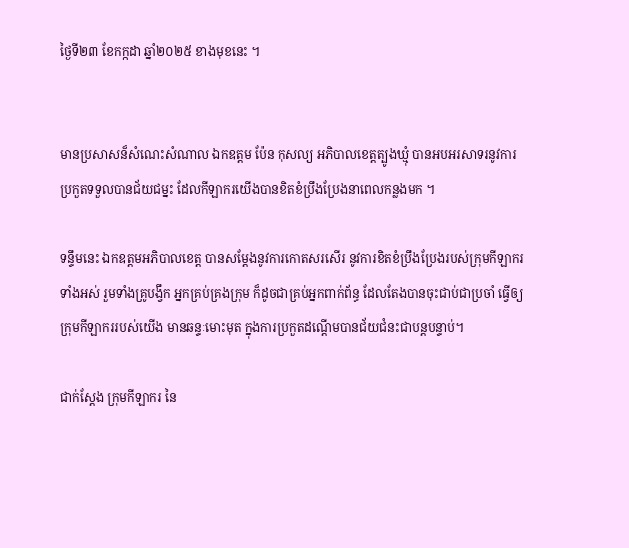ថ្ងៃទី២៣ ខែកក្កដា ឆ្នាំ២០២៥ ខាងមុខនេះ ។


មានប្រសាសន៏សំណេះសំណាល ឯកឧត្តម ប៉ែន កុសល្យ អភិបាលខេត្តត្បូងឃ្មុំ បានអបអរសាទរនូវការប្រកួតទទួលបានជ័យជម្នះ ដែលកីឡាករយើងបានខិតខំប្រឹងប្រែងនាពេលកន្លងមក ។

ទន្ទឹមនេះ ឯកឧត្តមអភិបាលខេត្ត បានសម្ដែងនូវការកោតសរសើរ នូវការខិតខំប្រឹងប្រែងរបស់ក្រុមកីឡាករទាំងអស់ រួមទាំងគ្រូបង្វឹក អ្នកគ្រប់គ្រងក្រុម ក៏ដូចជាគ្រប់អ្នកពាក់ព័ន្ធ ដែលតែងបានចុះជាប់ជាប្រចាំ ធ្វើឲ្យក្រុមកីឡាកររបស់យើង មានឆន្ទៈមោះមុត ក្នុងការប្រកួតដណ្ដើមបានជ័យជំនះជាបន្តបន្ទាប់។

ជាក់ស្តែង ក្រុមកីឡាករ នៃ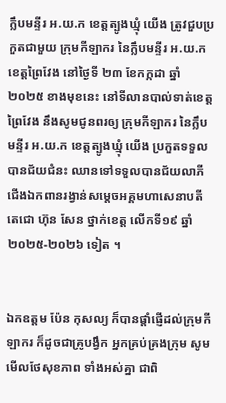ក្លឹបមន្ទីរ អ.យ.ក ខេត្តត្បូងឃ្មុំ យើង ត្រូវជួបប្រកួតជាមួយ ក្រុមកីឡាករ នៃក្លឹបមន្ទីរ អ.យ.ក ខេត្តព្រៃវែង នៅថ្ងៃទី ២៣ ខែកក្កដា ឆ្នាំ ២០២៥ ខាងមុខនេះ នៅទីលានបាល់ទាត់ខេត្តព្រៃវែង នឹងសូមជូនពរឲ្យ ក្រុមកីឡាករ នៃក្លឹបមន្ទីរ អ.យ.ក ខេត្តត្បូងឃ្មុំ យើង ប្រកួតទទួលបានជ័យជំនះ ឈានទៅទទួលបានជ័យលាភីជើងឯកពានរង្វាន់សម្តេចអគ្គមហាសេនាបតីតេជោ ហ៊ុន សែន ថ្នាក់ខេត្ត លើកទី១៩ ឆ្នាំ ២០២៥-២០២៦ ទៀត ។


ឯកឧត្តម ប៉ែន កុសល្យ ក៏បានផ្តាំផ្ញើដល់ក្រុមកីឡាករ ក៏ដូចជាគ្រូបង្វឹក អ្នកគ្រប់គ្រងក្រុម សូមមើលថែសុខភាព ទាំងអស់គ្នា ជាពិ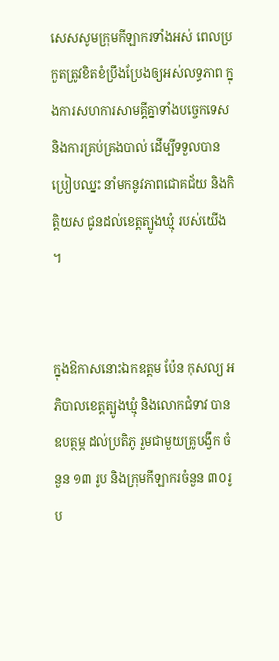សេសសូមក្រុមកីឡាករទាំងអស់ ពេលប្រកួតត្រូវខិតខំប្រឹងប្រែងឲ្យអស់លទ្ធភាព ក្នុងការសហការសាមគ្គីគ្នាទាំងបច្ចេកទេស និងការគ្រប់គ្រងបាល់ ដើម្បីទទួលបានប្រៀបឈ្នះ នាំមកនូវភាពជោគជ័យ និងកិត្តិយស ជូនដល់ខេត្តត្បូងឃ្មុំ របស់យើង ។


ក្នុងឱកាសនោះឯកឧត្តម ប៉ែន កុសល្យ អភិបាលខេត្តត្បូងឃ្មុំ និងលោកជំទាវ បានឧបត្ថម្ភ ដល់ប្រតិភូ រួមជាមួយគ្រូបង្វឹក ចំនួន ១៣ រូប និងក្រុមកីឡាករចំនួន ៣០រូប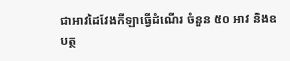ជាអាវដៃវែងកីឡាធ្វើដំណើរ ចំនួន ៥០ អាវ និងឧបត្ថ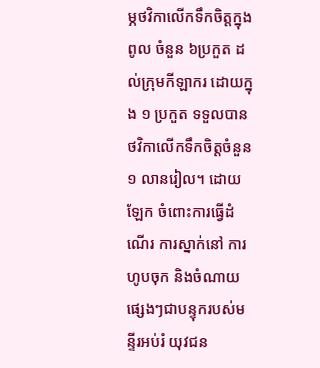ម្ភថវិកាលើកទឹកចិត្តក្នុងពូល ចំនួន ៦ប្រកួត ដល់ក្រុមកីឡាករ ដោយក្នុង ១ ប្រកួត ទទួលបាន ថវិកាលើកទឹកចិត្តចំនួន ១ លានរៀល។ ដោយឡែក ចំពោះការធ្វើដំណើរ ការស្នាក់នៅ ការហូបចុក និងចំណាយផ្សេងៗជាបន្ទុករបស់មន្ទីរអប់រំ យុវជន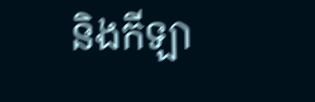និងកីឡា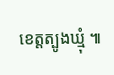ខេត្តត្បូងឃ្មុំ ៕